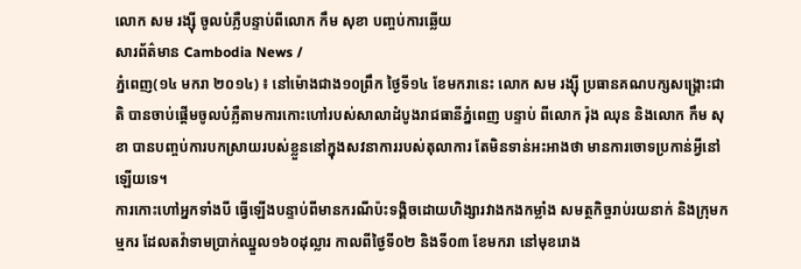លោក សម រង្ស៊ី ចូលបំភ្លឺបន្ទាប់ពីលោក កឹម សុខា បញ្ចប់ការឆ្លើយ
សារព័ត៌មាន Cambodia News /
ភ្នំពេញ(១៤ មករា ២០១៤) ៖ នៅម៉ោងជាង១០ព្រឹក ថ្ងៃទី១៤ ខែមករានេះ លោក សម រង្ស៊ី ប្រធានគណបក្សសង្គ្រោះជាតិ បានចាប់ផ្តើមចូលបំភ្លឺតាមការកោះហៅរបស់សាលាដំបូងរាជធានីភ្នំពេញ បន្ទាប់ ពីលោក រ៉ុង ឈុន និងលោក កឹម សុខា បានបញ្ចប់ការបកស្រាយរបស់ខ្លួននៅក្នុងសវនាការរបស់តុលាការ តែមិនទាន់អះអាងថា មានការចោទប្រកាន់អ្វីនៅឡើយទេ។
ការកោះហៅអ្នកទាំងបី ធ្វើឡើងបន្ទាប់ពីមានករណីប៉ះទង្គិចដោយហិង្សារវាងកងកម្លាំង សមត្ថកិច្ចរាប់រយនាក់ និងក្រុមកម្មករ ដែលតវ៉ាទាមប្រាក់ឈ្នួល១៦០ដុល្លារ កាលពីថ្ងៃទី០២ និងទី០៣ ខែមករា នៅមុខរោង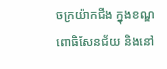ចក្រយ៉ាកជីង ក្នុងខណ្ឌពោធិសែនជ័យ និងនៅ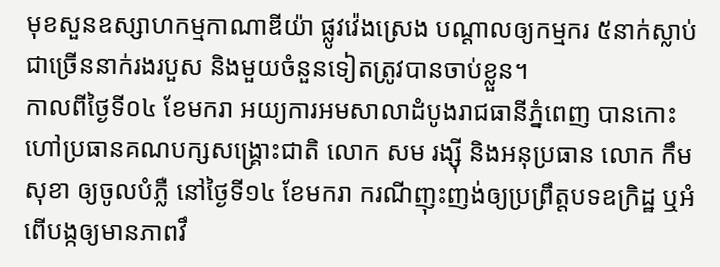មុខសួនឧស្សាហកម្មកាណាឌីយ៉ា ផ្លូវវ៉េងស្រេង បណ្តាលឲ្យកម្មករ ៥នាក់ស្លាប់ ជាច្រើននាក់រងរបួស និងមួយចំនួនទៀតត្រូវបានចាប់ខ្លួន។
កាលពីថ្ងៃទី០៤ ខែមករា អយ្យការអមសាលាដំបូងរាជធានីភ្នំពេញ បានកោះហៅប្រធានគណបក្សសង្គ្រោះជាតិ លោក សម រង្ស៊ី និងអនុប្រធាន លោក កឹម សុខា ឲ្យចូលបំភ្លឺ នៅថ្ងៃទី១៤ ខែមករា ករណីញុះញង់ឲ្យប្រព្រឹត្តបទឧក្រិដ្ឋ ឬអំពើបង្កឲ្យមានភាពវឹ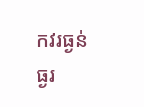កវរធ្ងន់ធ្ងរ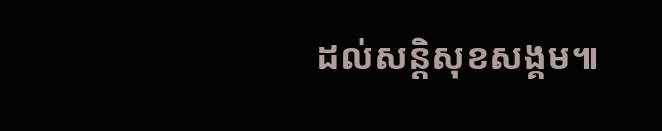ដល់សន្តិសុខសង្គម៕